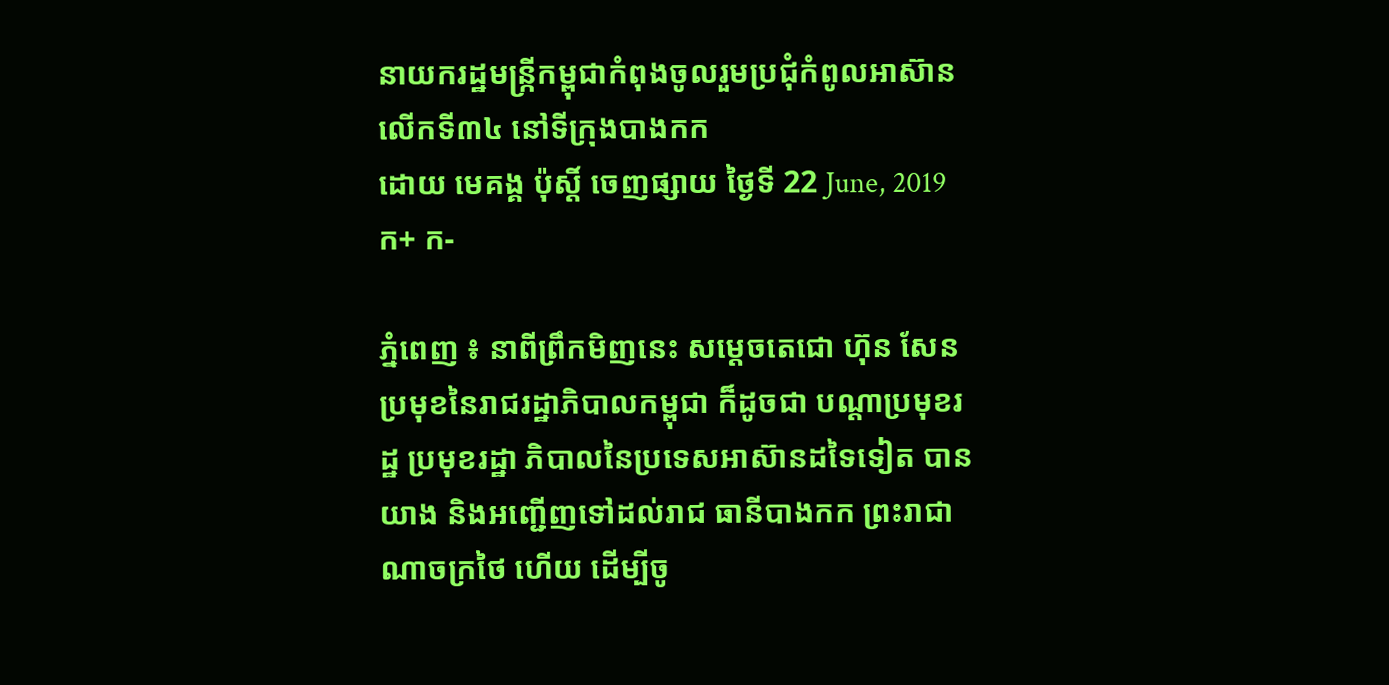នាយករដ្ឋមន្រ្កីកម្ពុជាកំពុងចូលរួមប្រជុំកំពូលអាស៊ានលើកទី៣៤ នៅទីក្រុងបាងកក
ដោយ មេគង្គ ប៉ុស្តិ៍ ចេញផ្សាយ ថ្ងៃទី 22 June, 2019 ក+ ក-

ភ្នំពេញ ៖ នាពីព្រឹកមិញនេះ សម្តេចតេជោ ហ៊ុន សែន ប្រមុខនៃរាជរដ្ឋាភិបាលកម្ពុជា ក៏ដូចជា បណ្តាប្រមុខរដ្ឋ ប្រមុខរដ្ឋា ភិបាលនៃប្រទេសអាស៊ានដទៃទៀត បានយាង និងអញ្ជើញទៅដល់រាជ ធានីបាងកក ព្រះរាជាណាចក្រថៃ ហើយ ដើម្បីចូ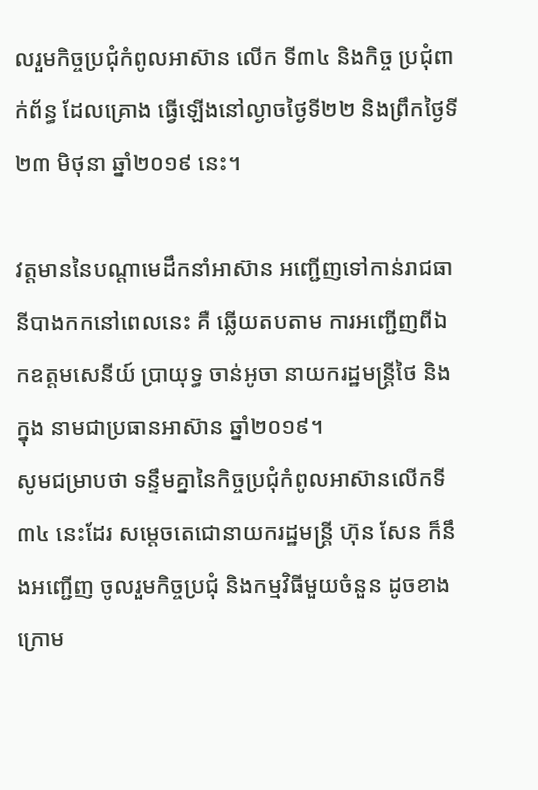លរួមកិច្ចប្រជុំកំពូលអាស៊ាន លើក ទី៣៤ និងកិច្ច ប្រជុំពាក់ព័ន្ធ ដែលគ្រោង ធ្វើឡើងនៅល្ងាចថ្ងៃទី២២ និងព្រឹកថ្ងៃទី ២៣ មិថុនា ឆ្នាំ២០១៩ នេះ។

វត្តមាននៃបណ្តាមេដឹកនាំអាស៊ាន អញ្ជើញទៅកាន់រាជធានីបាងកកនៅពេលនេះ គឺ ឆ្លើយតបតាម ការអញ្ជើញពីឯកឧត្តមសេនីយ៍ ប្រាយុទ្ធ ចាន់អូចា នាយករដ្ឋមន្រ្តីថៃ និងក្នុង នាមជាប្រធានអាស៊ាន ឆ្នាំ២០១៩។
សូមជម្រាបថា ទន្ទឹមគ្នានៃកិច្ចប្រជុំកំពូលអាស៊ានលើកទី៣៤ នេះដែរ សម្តេចតេជោនាយករដ្ឋមន្ត្រី ហ៊ុន សែន ក៏នឹងអញ្ជើញ ចូលរួមកិច្ចប្រជុំ និងកម្មវិធីមួយចំនួន ដូចខាងក្រោម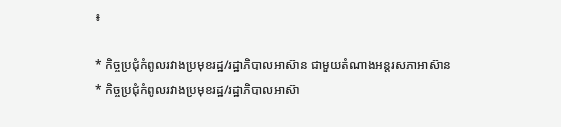៖

* កិច្ចប្រជុំកំពូលរវាងប្រមុខរដ្ឋ/រដ្ឋាភិបាលអាស៊ាន ជាមួយតំណាងអន្តរសភាអាស៊ាន
* កិច្ចប្រជុំកំពូលរវាងប្រមុខរដ្ឋ/រដ្ឋាភិបាលអាស៊ា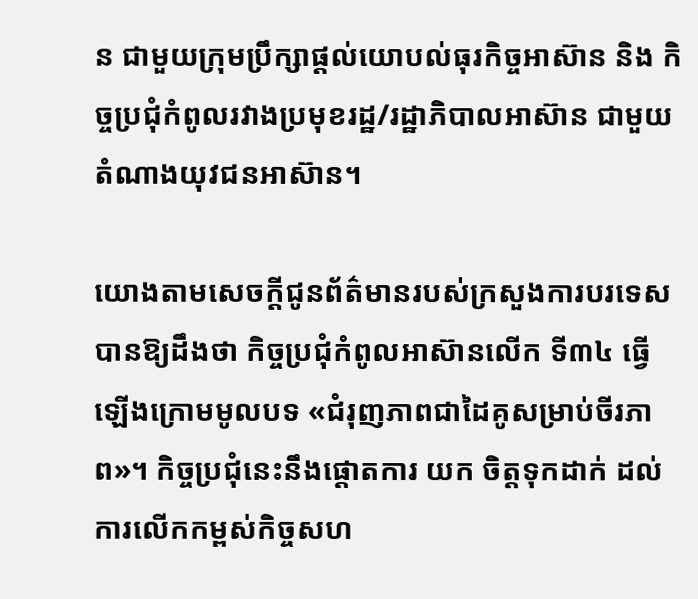ន ជាមួយក្រុមប្រឹក្សាផ្តល់យោបល់ធុរកិច្ចអាស៊ាន និង កិច្ចប្រជុំកំពូលរវាងប្រមុខរដ្ឋ/រដ្ឋាភិបាលអាស៊ាន ជាមួយតំណាងយុវជនអាស៊ាន។

យោងតាមសេចក្តីជូនព័ត៌មានរបស់ក្រសួងការបរទេស បានឱ្យដឹងថា កិច្ចប្រជុំកំពូលអាស៊ានលើក ទី៣៤ ធ្វើឡើងក្រោមមូលបទ «ជំរុញភាពជាដៃគូសម្រាប់ចីរភាព»។ កិច្ចប្រជុំនេះនឹងផ្តោតការ យក ចិត្តទុកដាក់ ដល់ការលើកកម្ពស់កិច្ចសហ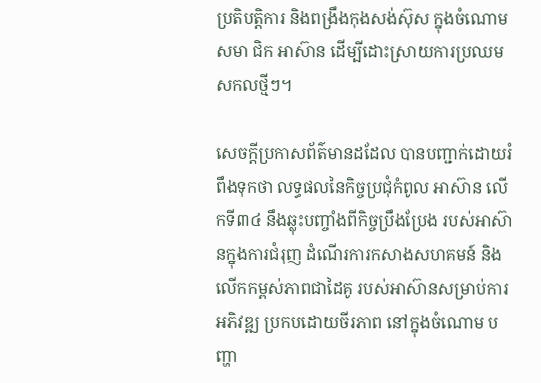ប្រតិបត្តិការ និងពង្រឹងកុងសង់ស៊ុស ក្នុងចំណោមសមា ជិក អាស៊ាន ដើម្បីដោះស្រាយការប្រឈមសកលថ្មីៗ។

សេចក្តីប្រកាសព័ត៌មានដដែល បានបញ្ជាក់ដោយរំពឹងទុកថា លទ្ធផលនៃកិច្ចប្រជុំកំពូល អាស៊ាន លើកទី៣៤ នឹងឆ្លុះបញ្ចាំងពីកិច្ចប្រឹងប្រែង របស់អាស៊ានក្នុងការជំរុញ ដំណើរការកសាងសហគមន៍ និងលើកកម្ពស់ភាពជាដៃគូ របស់អាស៊ានសម្រាប់ការអភិវឌ្ឍ ប្រកបដោយចីរភាព នៅក្នុងចំណោម បញ្ហា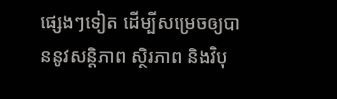ផ្សេងៗទៀត ដើម្បីសម្រេចឲ្យបាននូវសន្តិភាព ស្ថិរភាព និងវិបុ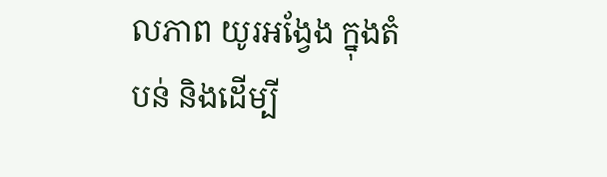លភាព យូរអង្វែង ក្នុងតំបន់ និងដើម្បី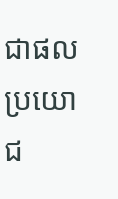ជាផលប្រយោជ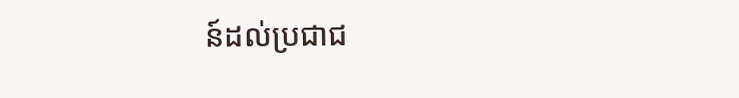ន៍ដល់ប្រជាជ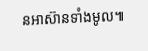នអាស៊ានទាំងមូល៕